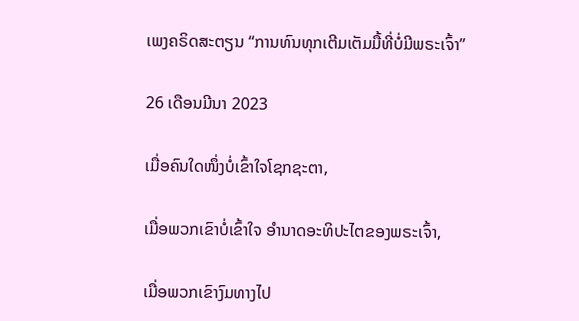ເພງຄຣິດສະຕຽນ “ການທົນທຸກເຕີມເຕັມມື້ທີ່ບໍ່ມີພຣະເຈົ້າ”

26 ເດືອນມີນາ 2023

ເມື່ອຄົນໃດໜຶ່ງບໍ່ເຂົ້າໃຈໂຊກຊະຕາ,

ເມື່ອພວກເຂົາບໍ່ເຂົ້າໃຈ ອຳນາດອະທິປະໄຕຂອງພຣະເຈົ້າ,

ເມື່ອພວກເຂົາງົມທາງໄປ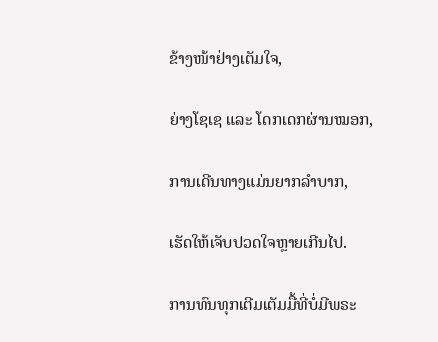ຂ້າງໜ້າຢ່າງເຕັມໃຈ,

ຍ່າງໂຊເຊ ແລະ ໂດກເດກຜ່ານໝອກ,

ການເດີນທາງແມ່ນຍາກລຳບາກ,

ເຮັດໃຫ້ເຈັບປວດໃຈຫຼາຍເກີນໄປ.

ການທົນທຸກເຕີມເຕັມມື້ທີ່ບໍ່ມີພຣະ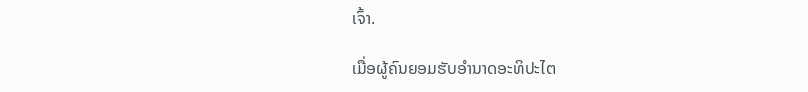ເຈົ້າ.

ເມື່ອຜູ້ຄົນຍອມຮັບອຳນາດອະທິປະໄຕ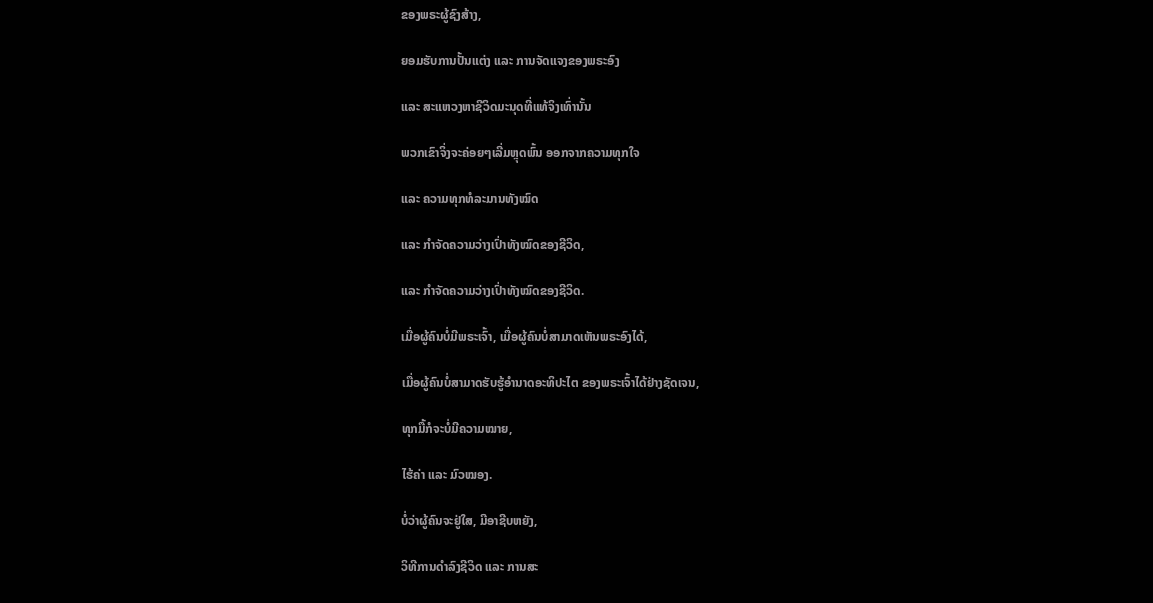ຂອງພຣະຜູ້ຊົງສ້າງ,

ຍອມຮັບການປັ້ນແຕ່ງ ແລະ ການຈັດແຈງຂອງພຣະອົງ

ແລະ ສະແຫວງຫາຊີວິດມະນຸດທີ່ແທ້ຈິງເທົ່ານັ້ນ

ພວກເຂົາຈິ່ງຈະຄ່ອຍໆເລີ່ມຫຼຸດພົ້ນ ອອກຈາກຄວາມທຸກໃຈ

ແລະ ຄວາມທຸກທໍລະມານທັງໝົດ

ແລະ ກຳຈັດຄວາມວ່າງເປົ່າທັງໝົດຂອງຊີວິດ,

ແລະ ກຳຈັດຄວາມວ່າງເປົ່າທັງໝົດຂອງຊີວິດ.

ເມື່ອຜູ້ຄົນບໍ່ມີພຣະເຈົ້າ, ເມື່ອຜູ້ຄົນບໍ່ສາມາດເຫັນພຣະອົງໄດ້,

ເມື່ອຜູ້ຄົນບໍ່ສາມາດຮັບຮູ້ອຳນາດອະທິປະໄຕ ຂອງພຣະເຈົ້າໄດ້ຢ່າງຊັດເຈນ,

ທຸກມື້ກໍຈະບໍ່ມີຄວາມໝາຍ,

ໄຮ້ຄ່າ ແລະ ມົວໝອງ.

ບໍ່ວ່າຜູ້ຄົນຈະຢູ່ໃສ, ມີອາຊີບຫຍັງ,

ວິທີການດຳລົງຊີວິດ ແລະ ການສະ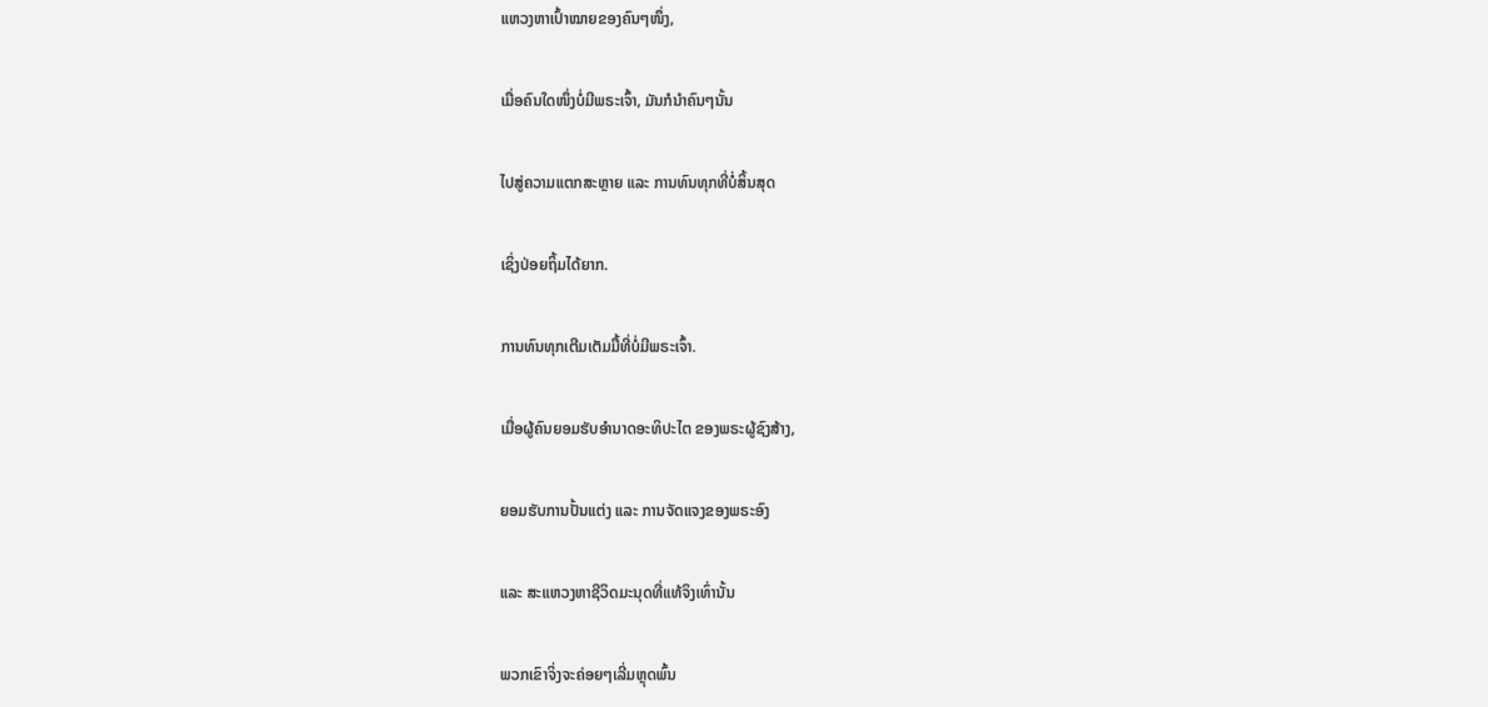ແຫວງຫາເປົ້າໝາຍຂອງຄົນໆໜຶ່ງ,

ເມື່ອຄົນໃດໜຶ່ງບໍ່ມີພຣະເຈົ້າ, ມັນກໍນໍາຄົນໆນັ້ນ

ໄປສູ່ຄວາມແຕກສະຫຼາຍ ແລະ ການທົນທຸກທີ່ບໍ່ສິ້ນສຸດ

ເຊິ່ງປ່ອຍຖິ້ມໄດ້ຍາກ.

ການທົນທຸກເຕີມເຕັມມື້ທີ່ບໍ່ມີພຣະເຈົ້າ.

ເມື່ອຜູ້ຄົນຍອມຮັບອຳນາດອະທິປະໄຕ ຂອງພຣະຜູ້ຊົງສ້າງ,

ຍອມຮັບການປັ້ນແຕ່ງ ແລະ ການຈັດແຈງຂອງພຣະອົງ

ແລະ ສະແຫວງຫາຊີວິດມະນຸດທີ່ແທ້ຈິງເທົ່ານັ້ນ

ພວກເຂົາຈິ່ງຈະຄ່ອຍໆເລີ່ມຫຼຸດພົ້ນ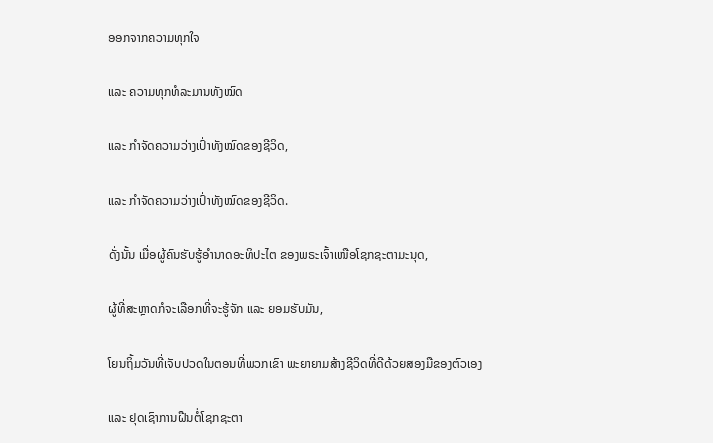ອອກຈາກຄວາມທຸກໃຈ

ແລະ ຄວາມທຸກທໍລະມານທັງໝົດ

ແລະ ກຳຈັດຄວາມວ່າງເປົ່າທັງໝົດຂອງຊີວິດ,

ແລະ ກຳຈັດຄວາມວ່າງເປົ່າທັງໝົດຂອງຊີວິດ.

ດັ່ງນັ້ນ ເມື່ອຜູ້ຄົນຮັບຮູ້ອຳນາດອະທິປະໄຕ ຂອງພຣະເຈົ້າເໜືອໂຊກຊະຕາມະນຸດ,

ຜູ້ທີ່ສະຫຼາດກໍຈະເລືອກທີ່ຈະຮູ້ຈັກ ແລະ ຍອມຮັບມັນ,

ໂຍນຖິ້ມວັນທີ່ເຈັບປວດໃນຕອນທີ່ພວກເຂົາ ພະຍາຍາມສ້າງຊີວິດທີ່ດີດ້ວຍສອງມືຂອງຕົວເອງ

ແລະ ຢຸດເຊົາການຝືນຕໍ່ໂຊກຊະຕາ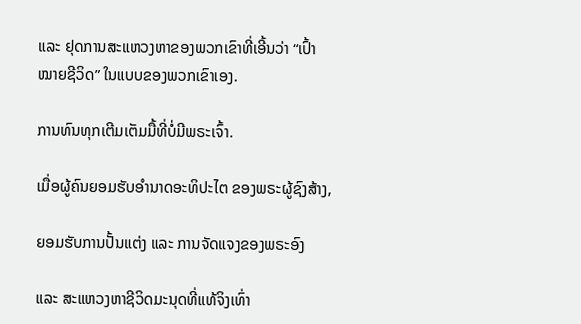ແລະ ຢຸດການສະແຫວງຫາຂອງພວກເຂົາທີ່ເອີ້ນວ່າ “ເປົ້າໝາຍຊີວິດ” ໃນແບບຂອງພວກເຂົາເອງ.

ການທົນທຸກເຕີມເຕັມມື້ທີ່ບໍ່ມີພຣະເຈົ້າ.

ເມື່ອຜູ້ຄົນຍອມຮັບອຳນາດອະທິປະໄຕ ຂອງພຣະຜູ້ຊົງສ້າງ,

ຍອມຮັບການປັ້ນແຕ່ງ ແລະ ການຈັດແຈງຂອງພຣະອົງ

ແລະ ສະແຫວງຫາຊີວິດມະນຸດທີ່ແທ້ຈິງເທົ່າ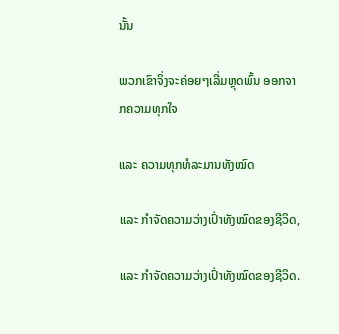ນັ້ນ

ພວກເຂົາຈິ່ງຈະຄ່ອຍໆເລີ່ມຫຼຸດພົ້ນ ອອກຈາກຄວາມທຸກໃຈ

ແລະ ຄວາມທຸກທໍລະມານທັງໝົດ

ແລະ ກຳຈັດຄວາມວ່າງເປົ່າທັງໝົດຂອງຊີວິດ,

ແລະ ກຳຈັດຄວາມວ່າງເປົ່າທັງໝົດຂອງຊີວິດ.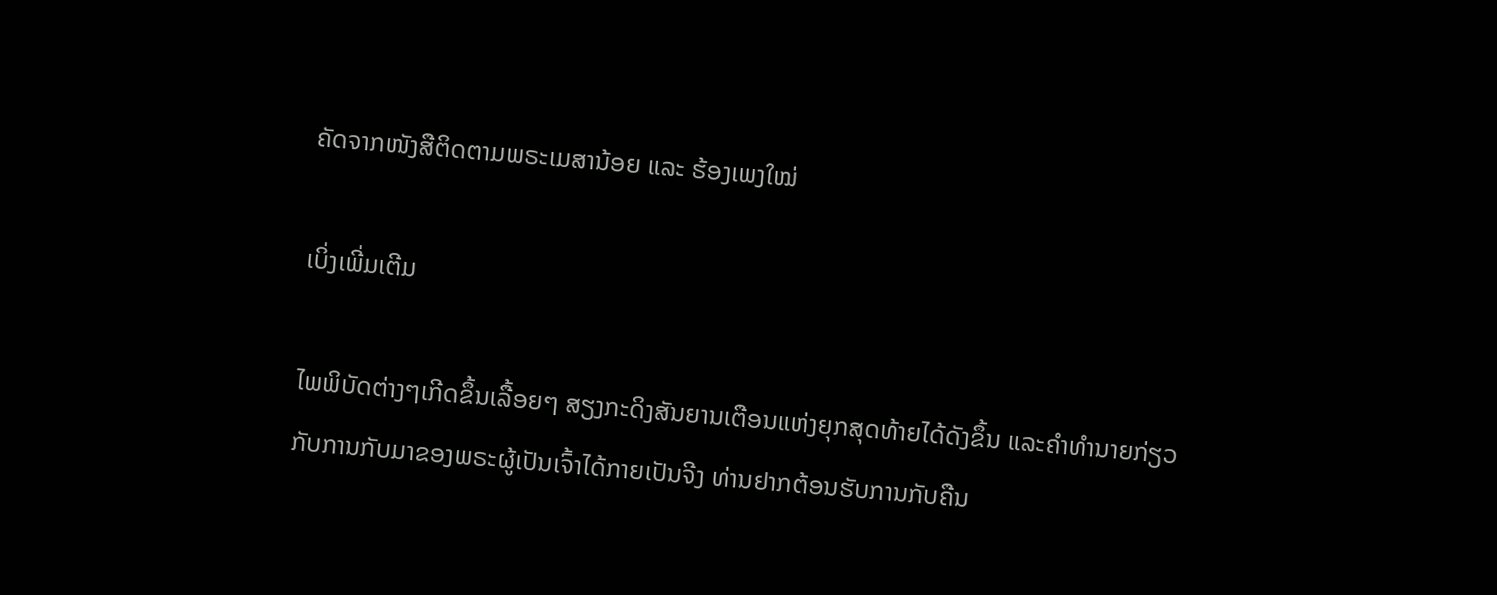ຄັດຈາກໜັງສືຕິດຕາມພຣະເມສານ້ອຍ ແລະ ຮ້ອງເພງໃໝ່

ເບິ່ງເພີ່ມເຕີມ

ໄພພິບັດຕ່າງໆເກີດຂຶ້ນເລື້ອຍໆ ສຽງກະດິງສັນຍານເຕືອນແຫ່ງຍຸກສຸດທ້າຍໄດ້ດັງຂຶ້ນ ແລະຄໍາທໍານາຍກ່ຽວກັບການກັບມາຂອງພຣະຜູ້ເປັນເຈົ້າໄດ້ກາຍເປັນຈີງ ທ່ານຢາກຕ້ອນຮັບການກັບຄືນ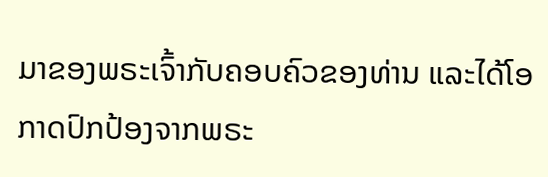ມາຂອງພຣະເຈົ້າກັບຄອບຄົວຂອງທ່ານ ແລະໄດ້ໂອກາດປົກປ້ອງຈາກພຣະ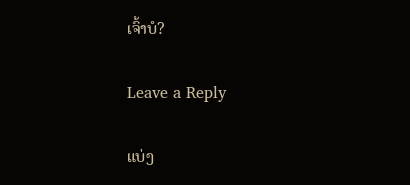ເຈົ້າບໍ?

Leave a Reply

ແບ່ງ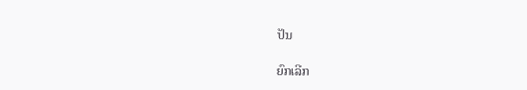ປັນ

ຍົກເລີກ